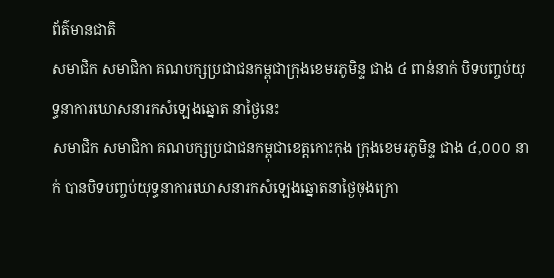ព័ត៌មានជាតិ
សមាជិក សមាជិកា គណបក្សប្រជាជនកម្ពុជាក្រុងខេមរភូមិន្ទ ជាង ៤ ពាន់នាក់ បិទបញ្ចប់យុទ្ធនាការឃោសនារកសំឡេងឆ្នោត នាថ្ងៃនេះ
សមាជិក សមាជិកា គណបក្សប្រជាជនកម្ពុជាខេត្តកោះកុង ក្រុងខេមរភូមិន្ទ ជាង ៤,០០០ នាក់ បានបិទបញ្ចប់យុទ្ធនាការឃោសនារកសំឡេងឆ្នោតនាថ្ងៃចុងក្រោ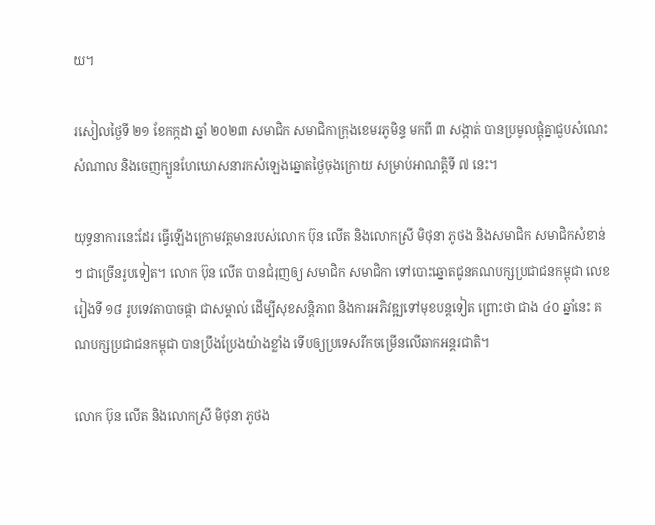យ។

រសៀលថ្ងៃទី ២១ ខែកក្កដា ឆ្នាំ ២០២៣ សមាជិក សមាជិកាក្រុងខេមរភូមិន្ទ មកពី ៣ សង្កាត់ បានប្រមូលផ្ដុំគ្នាជួបសំណេះសំណាល និងចេញក្បួនហែឃោសនារកសំឡេងឆ្នោតថ្ងៃចុងក្រោយ សម្រាប់អាណត្តិទី ៧ នេះ។

យុទ្ធនាការនេះដែរ ធ្វើឡើងក្រោមវត្តមានរបស់លោក ប៊ុន លើត និងលោកស្រី មិថុនា ភូថង និងសមាជិក សមាជិកសំខាន់ៗ ជាច្រើនរូបទៀត។ លោក ប៊ុន លើត បានជំរុញឲ្យ សមាជិក សមាជិកា ទៅបោះឆ្នោតជូនគណបក្សប្រជាជនកម្ពុជា លេខរៀងទី ១៨ រូបទេវតាបាចផ្កា ជាសម្គាល់ ដើម្បីសុខសន្តិភាព និងការអភិវឌ្ឍទៅមុខបន្តទៀត ព្រោះថា ជាង ៤០ ឆ្នាំនេះ គណបក្សប្រជាជនកម្ពុជា បានប្រឹងប្រែងយ៉ាងខ្លាំង ទើបឲ្យប្រទេសរីកចម្រើនលើឆាកអន្តរជាតិ។

លោក ប៊ុន លើត និងលោកស្រី មិថុនា ភូថង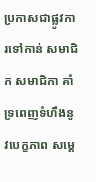ប្រកាសជាផ្លូវការទៅកាន់ សមាជិក សមាជិកា គាំទ្រពេញទំហឹងនូវបេក្ខភាព សម្ដេ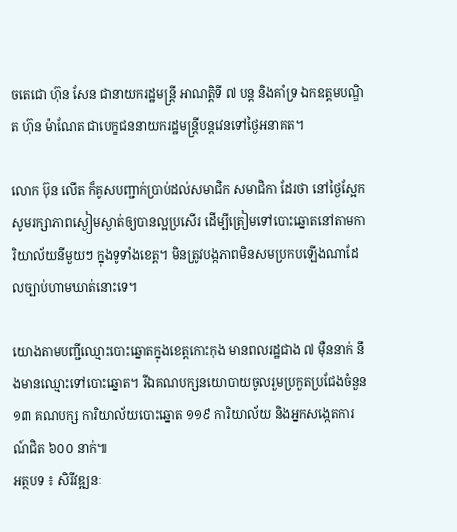ចតេជោ ហ៊ុន សែន ជានាយករដ្ឋមន្ត្រី អាណត្តិទី ៧ បន្ត និងគាំទ្រ ឯកឧត្ដមបណ្ឌិត ហ៊ុន ម៉ាណែត ជាបេក្ខជននាយករដ្ឋមន្ត្រីបន្តវេនទៅថ្ងៃអនាគត។

លោក ប៊ុន លើត ក៏គូសបញ្ជាក់ប្រាប់ដល់សមាជិក សមាជិកា ដែរថា នៅថ្ងៃស្អែក សូមរក្សាភាពស្ងៀមស្ងាត់ឲ្យបានល្អប្រសើរ ដើម្បីត្រៀមទៅបោះឆ្នោតនៅតាមការិយាល័យនីមួយៗ ក្នុងទូទាំងខេត្ត។ មិនត្រូវបង្កភាពមិនសមប្រកបឡើងណាដែលច្បាប់ហាមឃាត់នោះទេ។

យោងតាមបញ្ជីឈ្មោះបោះឆ្នោតក្នុងខេត្តកោះកុង មានពលរដ្ឋជាង ៧ ម៉ឺននាក់ នឹងមានឈ្មោះទៅបោះឆ្នោត។ រីឯគណបក្សនយោបាយចូលរួមប្រកួតប្រជែងចំនួន ១៣ គណបក្ស ការិយាល័យបោះឆ្នោត ១១៩ ការិយាល័យ និងអ្នកសង្កេតការណ៍ជិត ៦០០ នាក់៕
អត្ថបទ ៖ សិរីវឌ្ឍនៈ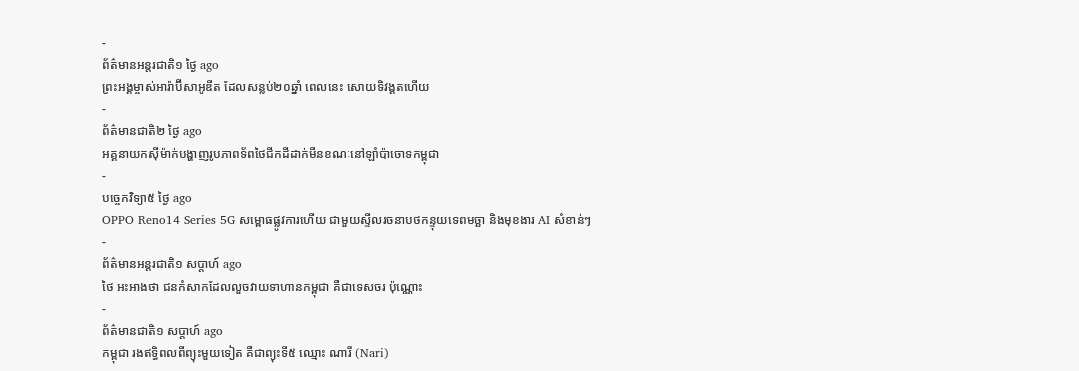-
ព័ត៌មានអន្ដរជាតិ១ ថ្ងៃ ago
ព្រះអង្គម្ចាស់អារ៉ាប៊ីសាអូឌីត ដែលសន្លប់២០ឆ្នាំ ពេលនេះ សោយទិវង្គតហើយ
-
ព័ត៌មានជាតិ២ ថ្ងៃ ago
អគ្គនាយកស៊ីម៉ាក់បង្ហាញរូបភាពទ័ពថៃជីកដីដាក់មីនខណៈនៅឡាំប៉ាចោទកម្ពុជា
-
បច្ចេកវិទ្យា៥ ថ្ងៃ ago
OPPO Reno14 Series 5G សម្ពោធផ្លូវការហើយ ជាមួយស្ទីលរចនាបថកន្ទុយទេពមច្ឆា និងមុខងារ AI សំខាន់ៗ
-
ព័ត៌មានអន្ដរជាតិ១ សប្តាហ៍ ago
ថៃ អះអាងថា ជនកំសាកដែលលួចវាយទាហានកម្ពុជា គឺជាទេសចរ ប៉ុណ្ណោះ
-
ព័ត៌មានជាតិ១ សប្តាហ៍ ago
កម្ពុជា រងឥទ្ធិពលពីព្យុះមួយទៀត គឺជាព្យុះទី៥ ឈ្មោះ ណារី (Nari)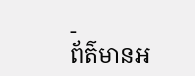-
ព័ត៌មានអ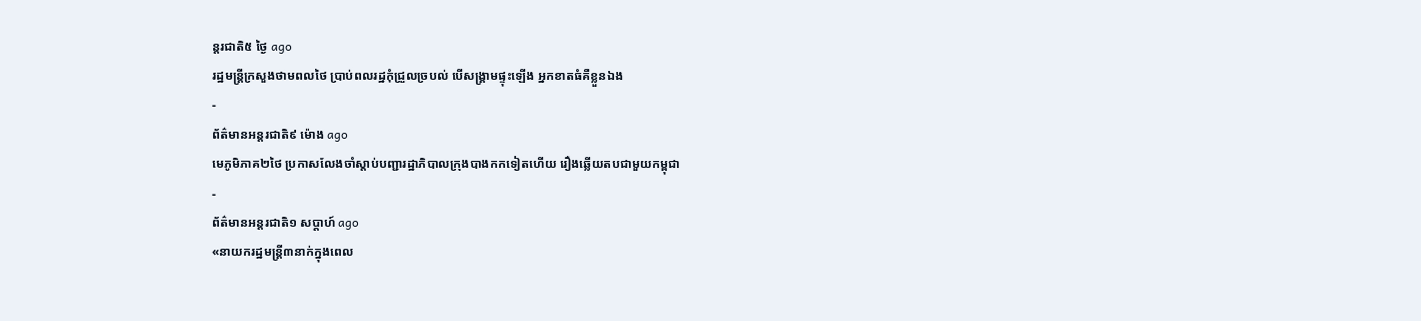ន្ដរជាតិ៥ ថ្ងៃ ago
រដ្ឋមន្ត្រីក្រសួងថាមពលថៃ ប្រាប់ពលរដ្ឋកុំជ្រួលច្របល់ បើសង្គ្រាមផ្ទុះឡើង អ្នកខាតធំគឺខ្លួនឯង
-
ព័ត៌មានអន្ដរជាតិ៩ ម៉ោង ago
មេភូមិភាគ២ថៃ ប្រកាសលែងចាំស្តាប់បញ្ជារដ្ឋាភិបាលក្រុងបាងកកទៀតហើយ រឿងឆ្លើយតបជាមួយកម្ពុជា
-
ព័ត៌មានអន្ដរជាតិ១ សប្តាហ៍ ago
«នាយករដ្ឋមន្ត្រី៣នាក់ក្នុងពេល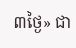៣ថ្ងៃ» ជា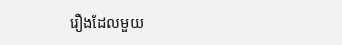រឿងដែលមួយ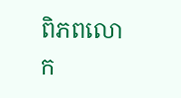ពិភពលោក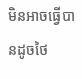មិនអាចធ្វើបានដូចថៃ